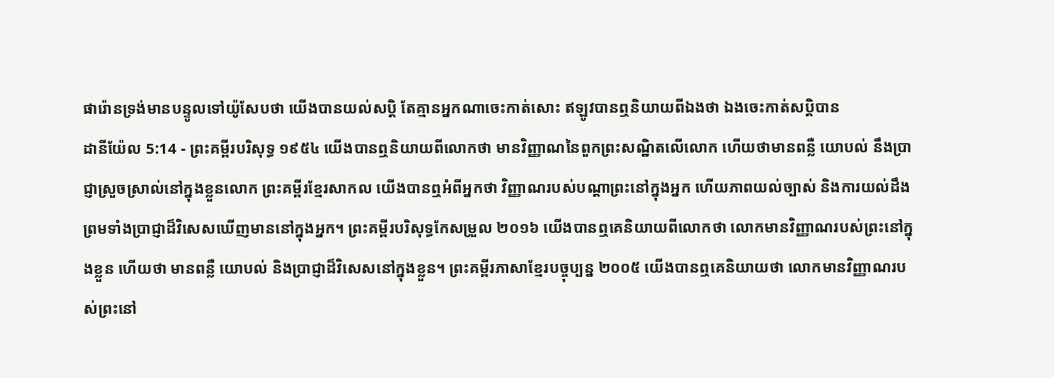ផារ៉ោនទ្រង់មានបន្ទូលទៅយ៉ូសែបថា យើងបានយល់សប្តិ តែគ្មានអ្នកណាចេះកាត់សោះ ឥឡូវបានឮនិយាយពីឯងថា ឯងចេះកាត់សប្តិបាន
ដានីយ៉ែល 5:14 - ព្រះគម្ពីរបរិសុទ្ធ ១៩៥៤ យើងបានឮនិយាយពីលោកថា មានវិញ្ញាណនៃពួកព្រះសណ្ឋិតលើលោក ហើយថាមានពន្លឺ យោបល់ នឹងប្រាជ្ញាស្រួចស្រាល់នៅក្នុងខ្លួនលោក ព្រះគម្ពីរខ្មែរសាកល យើងបានឮអំពីអ្នកថា វិញ្ញាណរបស់បណ្ដាព្រះនៅក្នុងអ្នក ហើយភាពយល់ច្បាស់ និងការយល់ដឹង ព្រមទាំងប្រាជ្ញាដ៏វិសេសឃើញមាននៅក្នុងអ្នក។ ព្រះគម្ពីរបរិសុទ្ធកែសម្រួល ២០១៦ យើងបានឮគេនិយាយពីលោកថា លោកមានវិញ្ញាណរបស់ព្រះនៅក្នុងខ្លួន ហើយថា មានពន្លឺ យោបល់ និងប្រាជ្ញាដ៏វិសេសនៅក្នុងខ្លួន។ ព្រះគម្ពីរភាសាខ្មែរបច្ចុប្បន្ន ២០០៥ យើងបានឮគេនិយាយថា លោកមានវិញ្ញាណរបស់ព្រះនៅ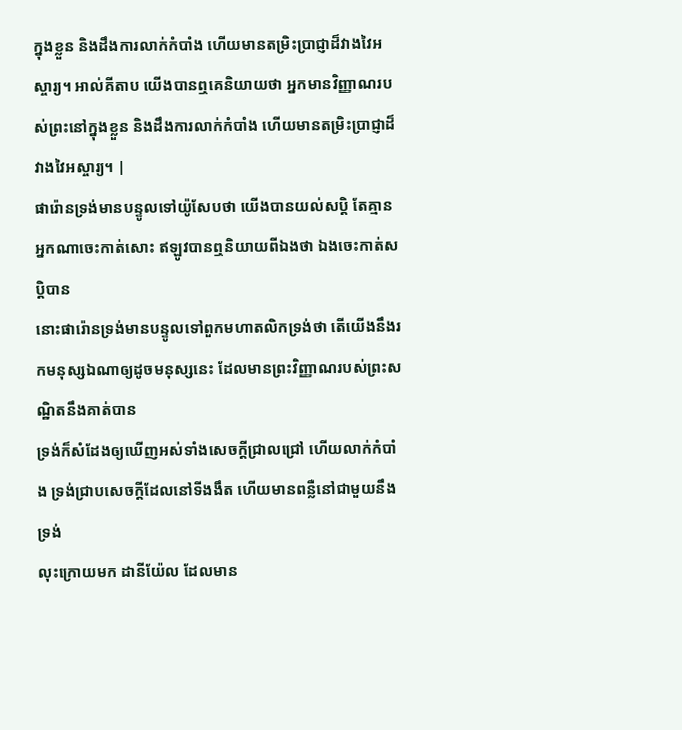ក្នុងខ្លួន និងដឹងការលាក់កំបាំង ហើយមានតម្រិះប្រាជ្ញាដ៏វាងវៃអស្ចារ្យ។ អាល់គីតាប យើងបានឮគេនិយាយថា អ្នកមានវិញ្ញាណរបស់ព្រះនៅក្នុងខ្លួន និងដឹងការលាក់កំបាំង ហើយមានតម្រិះប្រាជ្ញាដ៏វាងវៃអស្ចារ្យ។ |
ផារ៉ោនទ្រង់មានបន្ទូលទៅយ៉ូសែបថា យើងបានយល់សប្តិ តែគ្មានអ្នកណាចេះកាត់សោះ ឥឡូវបានឮនិយាយពីឯងថា ឯងចេះកាត់សប្តិបាន
នោះផារ៉ោនទ្រង់មានបន្ទូលទៅពួកមហាតលិកទ្រង់ថា តើយើងនឹងរកមនុស្សឯណាឲ្យដូចមនុស្សនេះ ដែលមានព្រះវិញ្ញាណរបស់ព្រះសណ្ឋិតនឹងគាត់បាន
ទ្រង់ក៏សំដែងឲ្យឃើញអស់ទាំងសេចក្ដីជ្រាលជ្រៅ ហើយលាក់កំបាំង ទ្រង់ជ្រាបសេចក្ដីដែលនៅទីងងឹត ហើយមានពន្លឺនៅជាមួយនឹងទ្រង់
លុះក្រោយមក ដានីយ៉ែល ដែលមាន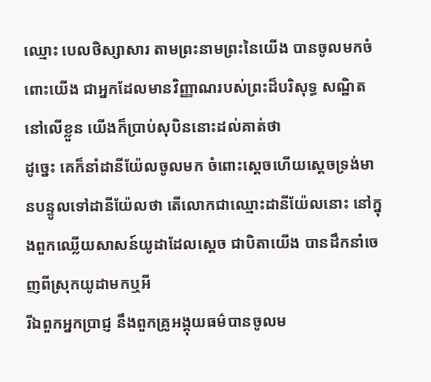ឈ្មោះ បេលថិស្សាសារ តាមព្រះនាមព្រះនៃយើង បានចូលមកចំពោះយើង ជាអ្នកដែលមានវិញ្ញាណរបស់ព្រះដ៏បរិសុទ្ធ សណ្ឋិតនៅលើខ្លួន យើងក៏ប្រាប់សុបិននោះដល់គាត់ថា
ដូច្នេះ គេក៏នាំដានីយ៉ែលចូលមក ចំពោះស្តេចហើយស្តេចទ្រង់មានបន្ទូលទៅដានីយ៉ែលថា តើលោកជាឈ្មោះដានីយ៉ែលនោះ នៅក្នុងពួកឈ្លើយសាសន៍យូដាដែលស្តេច ជាបិតាយើង បានដឹកនាំចេញពីស្រុកយូដាមកឬអី
រីឯពួកអ្នកប្រាជ្ញ នឹងពួកគ្រូអង្គុយធម៌បានចូលម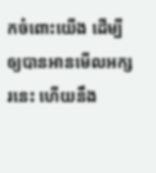កចំពោះយើង ដើម្បីឲ្យបានអានមើលអក្សរនេះ ហើយនឹង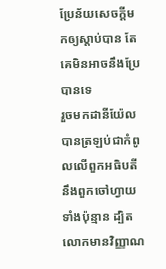ប្រែន័យសេចក្ដីមកឲ្យស្តាប់បាន តែគេមិនអាចនឹងប្រែបានទេ
រួចមកដានីយ៉ែលបានត្រឡប់ជាកំពូលលើពួកអធិបតី នឹងពួកចៅហ្វាយទាំងប៉ុន្មាន ដ្បិតលោកមានវិញ្ញាណ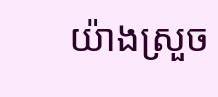យ៉ាងស្រួច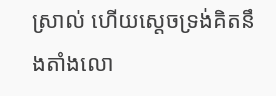ស្រាល់ ហើយស្តេចទ្រង់គិតនឹងតាំងលោ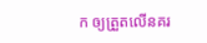ក ឲ្យត្រួតលើនគរ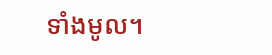ទាំងមូល។